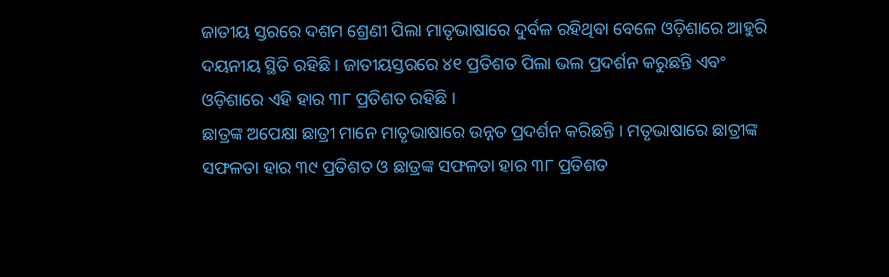ଜାତୀୟ ସ୍ତରରେ ଦଶମ ଶ୍ରେଣୀ ପିଲା ମାତୃଭାଷାରେ ଦୁର୍ବଳ ରହିଥିବା ବେଳେ ଓଡ଼ିଶାରେ ଆହୁରି ଦୟନୀୟ ସ୍ଥିତି ରହିଛି । ଜାତୀୟସ୍ତରରେ ୪୧ ପ୍ରତିଶତ ପିଲା ଭଲ ପ୍ରଦର୍ଶନ କରୁଛନ୍ତି ଏବଂ ଓଡ଼ିଶାରେ ଏହି ହାର ୩୮ ପ୍ରତିଶତ ରହିଛି ।
ଛାତ୍ରଙ୍କ ଅପେକ୍ଷା ଛାତ୍ରୀ ମାନେ ମାତୃଭାଷାରେ ଉନ୍ନତ ପ୍ରଦର୍ଶନ କରିଛନ୍ତି । ମତୃଭାଷାରେ ଛାତ୍ରୀଙ୍କ ସଫଳତା ହାର ୩୯ ପ୍ରତିଶତ ଓ ଛାତ୍ରଙ୍କ ସଫଳତା ହାର ୩୮ ପ୍ରତିଶତ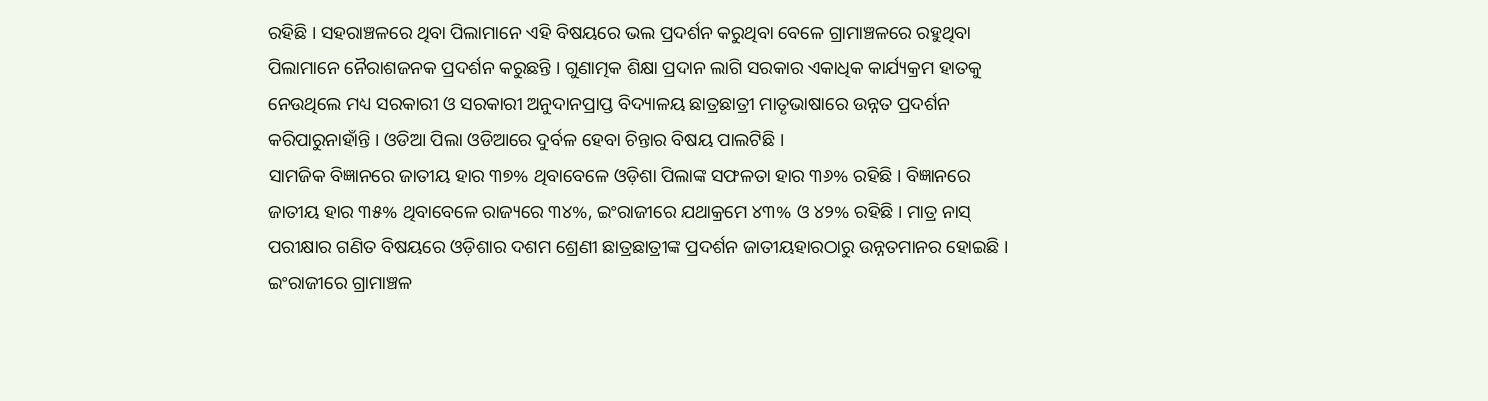ରହିଛି । ସହରାଞ୍ଚଳରେ ଥିବା ପିଲାମାନେ ଏହି ବିଷୟରେ ଭଲ ପ୍ରଦର୍ଶନ କରୁଥିବା ବେଳେ ଗ୍ରାମାଞ୍ଚଳରେ ରହୁଥିବା ପିଲାମାନେ ନୈରାଶଜନକ ପ୍ରଦର୍ଶନ କରୁଛନ୍ତି । ଗୁଣାତ୍ମକ ଶିକ୍ଷା ପ୍ରଦାନ ଲାଗି ସରକାର ଏକାଧିକ କାର୍ଯ୍ୟକ୍ରମ ହାତକୁ ନେଉଥିଲେ ମଧ୍ୟ ସରକାରୀ ଓ ସରକାରୀ ଅନୁଦାନପ୍ରାପ୍ତ ବିଦ୍ୟାଳୟ ଛାତ୍ରଛାତ୍ରୀ ମାତୃଭାଷାରେ ଉନ୍ନତ ପ୍ରଦର୍ଶନ କରିପାରୁନାହାଁନ୍ତି । ଓଡିଆ ପିଲା ଓଡିଆରେ ଦୁର୍ବଳ ହେବା ଚିନ୍ତାର ବିଷୟ ପାଲଟିଛି ।
ସାମଜିକ ବିଜ୍ଞାନରେ ଜାତୀୟ ହାର ୩୭% ଥିବାବେଳେ ଓଡ଼ିଶା ପିଲାଙ୍କ ସଫଳତା ହାର ୩୬% ରହିଛି । ବିଜ୍ଞାନରେ ଜାତୀୟ ହାର ୩୫% ଥିବାବେଳେ ରାଜ୍ୟରେ ୩୪%, ଇଂରାଜୀରେ ଯଥାକ୍ରମେ ୪୩% ଓ ୪୨% ରହିଛି । ମାତ୍ର ନାସ୍ ପରୀକ୍ଷାର ଗଣିତ ବିଷୟରେ ଓଡ଼ିଶାର ଦଶମ ଶ୍ରେଣୀ ଛାତ୍ରଛାତ୍ରୀଙ୍କ ପ୍ରଦର୍ଶନ ଜାତୀୟହାରଠାରୁ ଉନ୍ନତମାନର ହୋଇଛି । ଇଂରାଜୀରେ ଗ୍ରାମାଞ୍ଚଳ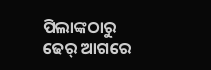ପିଲାଙ୍କଠାରୁ ଢେର୍ ଆଗରେ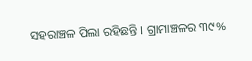ସହରାଞ୍ଚଳ ପିଲା ରହିଛନ୍ତି । ଗ୍ରାମାଞ୍ଚଳର ୩୯%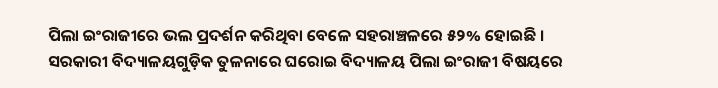ପିଲା ଇଂରାଜୀରେ ଭଲ ପ୍ରଦର୍ଶନ କରିଥିବା ବେଳେ ସହରାଞ୍ଚଳରେ ୫୨% ହୋଇଛି । ସରକାରୀ ବିଦ୍ୟାଳୟଗୁଡ଼ିକ ତୁଳନାରେ ଘରୋଇ ବିଦ୍ୟାଳୟ ପିଲା ଇଂରାଜୀ ବିଷୟରେ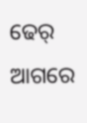ଢେର୍ ଆଗରେ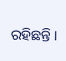ରହିଛନ୍ତି ।